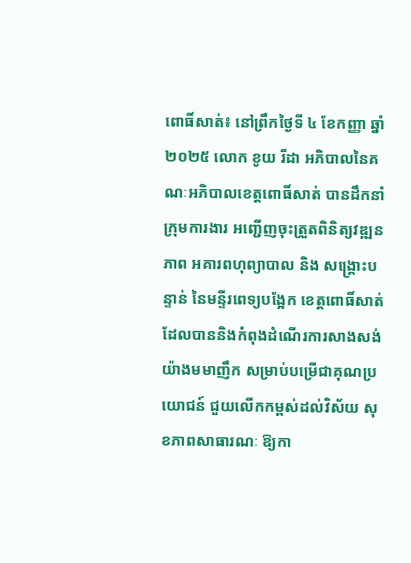ពោធិ៍សាត់៖ នៅព្រឹកថ្ងៃទី ៤ ខែកញ្ញា ឆ្នាំ ២០២៥ លោក ខូយ រីដា អភិបាលនៃគណៈអភិបាលខេត្តពោធិ៍សាត់ បានដឹកនាំក្រុមការងារ អញ្ជើញចុះត្រួតពិនិត្យវឌ្ឍនភាព អគារពហុព្យាបាល និង សង្គ្រោះបន្ទាន់ នៃមន្ទីរពេទ្យបង្អែក ខេត្តពោធិ៍សាត់ ដែលបាននិងកំពុងដំណើរការសាងសង់យ៉ាងមមាញឹក សម្រាប់បម្រើជាគុណប្រយោជន៍ ជួយលើកកម្ពស់ដល់វិស័យ សុខភាពសាធារណៈ ឱ្យកា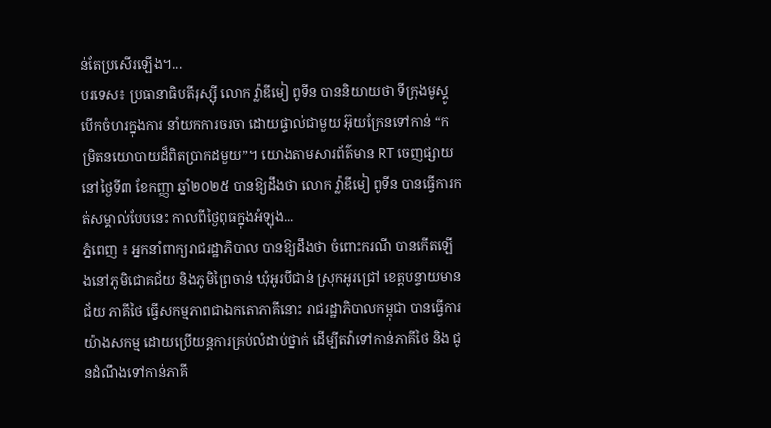ន់តែប្រសើរឡើង។...
បរទេស៖ ប្រធានាធិបតីរុស្ស៊ី លោក វ្ល៉ាឌីមៀ ពូទីន បាននិយាយថា ទីក្រុងមូស្គូបើកចំហរក្នុងការ នាំយកការចរចា ដោយផ្ទាល់ជាមួយ អ៊ុយក្រែនទៅកាន់ “កម្រិតនយោបាយដ៏ពិតប្រាកដមួយ”។ យោងតាមសារព័ត៌មាន RT ចេញផ្សាយនៅថ្ងៃទី៣ ខែកញ្ញា ឆ្នាំ២០២៥ បានឱ្យដឹងថា លោក វ្ល៉ាឌីមៀ ពូទីន បានធ្វើការកត់សម្គាល់បែបនេះ កាលពីថ្ងៃពុធក្នុងអំឡុង...
ភ្នំពេញ ៖ អ្នកនាំពាក្យរាជរដ្ឋាភិបាល បានឱ្យដឹងថា ចំពោះករណី បានកើតឡើងនៅភូមិជោគជ័យ និងភូមិព្រៃចាន់ ឃុំអូរបីជាន់ ស្រុកអូរជ្រៅ ខេត្តបន្ទាយមានជ័យ ភាគីថៃ ធ្វើសកម្មភាពជាឯកតោភាគីនោះ រាជរដ្ឋាភិបាលកម្ពុជា បានធ្វើការយ៉ាងសកម្ម ដោយប្រើយន្តការគ្រប់លំដាប់ថ្នាក់ ដើម្បីតវ៉ាទៅកាន់ភាគីថៃ និង ជូនដំណឹងទៅកាន់ភាគី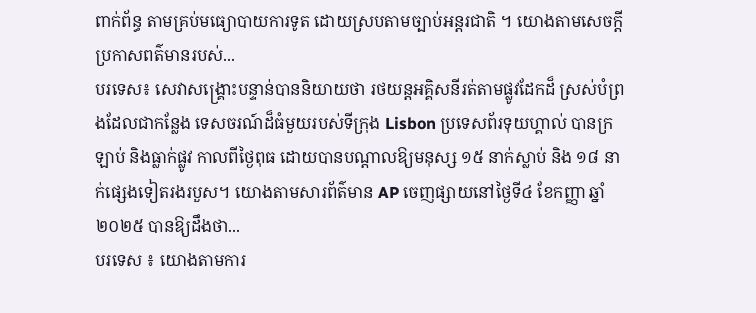ពាក់ព័ន្ធ តាមគ្រប់មធ្យោបាយការទូត ដោយស្របតាមច្បាប់អន្តរជាតិ ។ យោងតាមសេចក្ដីប្រកាសពត៌មានរបស់...
បរទេស៖ សេវាសង្គ្រោះបន្ទាន់បាននិយាយថា រថយន្តអគ្គិសនីរត់តាមផ្លូវដែកដ៏ ស្រស់បំព្រងដែលជាកន្លែង ទេសចរណ៍ដ៏ធំមួយរបស់ទីក្រុង Lisbon ប្រទេសព័រទុយហ្គាល់ បានក្រឡាប់ និងធ្លាក់ផ្លូវ កាលពីថ្ងៃពុធ ដោយបានបណ្តាលឱ្យមនុស្ស ១៥ នាក់ស្លាប់ និង ១៨ នាក់ផ្សេងទៀតរងរបួស។ យោងតាមសារព័ត៌មាន AP ចេញផ្សាយនៅថ្ងៃទី៤ ខែកញ្ញា ឆ្នាំ២០២៥ បានឱ្យដឹងថា...
បរទេស ៖ យោងតាមការ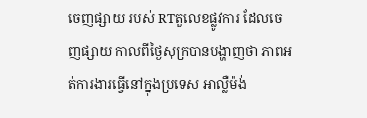ចេញផ្សាយ របស់ RTតួលេខផ្លូវការ ដែលចេញផ្សាយ កាលពីថ្ងៃសុក្របានបង្ហាញថា ភាពអត់ការងារធ្វើនៅក្នុងប្រទេស អាល្លឺម៉ង់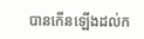បានកើនឡើងដល់ក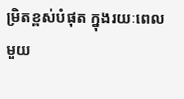ម្រិតខ្ពស់បំផុត ក្នុងរយៈពេលមួយ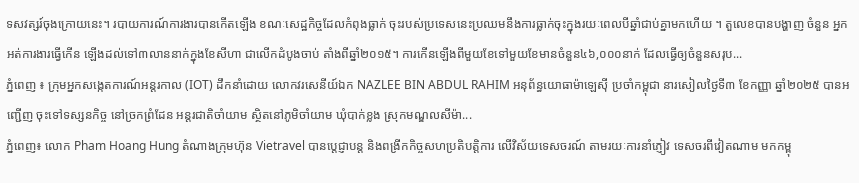ទសវត្សរ៍ចុងក្រោយនេះ។ របាយការណ៍ការងារបានកើតឡើង ខណៈសេដ្ឋកិច្ចដែលកំពុងធ្លាក់ ចុះរបស់ប្រទេសនេះប្រឈមនឹងការធ្លាក់ចុះក្នុងរយៈពេលបីឆ្នាំជាប់គ្នាមកហើយ ។ តួលេខបានបង្ហាញ ចំនួន អ្នកអត់ការងារធ្វើកើន ឡើងដល់ទៅ៣លាននាក់ក្នុងខែសីហា ជាលើកដំបូងចាប់ តាំងពីឆ្នាំ២០១៥។ ការកើនឡើងពីមួយខែទៅមួយខែមានចំនួន៤៦,០០០នាក់ ដែលធ្វើឲ្យចំនួនសរុប...
ភ្នំពេញ ៖ ក្រុមអ្នកសង្កេតការណ៍អន្តរកាល (IOT) ដឹកនាំដោយ លោកវរសេនីយ៍ឯក NAZLEE BIN ABDUL RAHIM អនុព័ន្ធយោធាម៉ាឡេស៊ី ប្រចាំកម្ពុជា នារសៀលថ្ងៃទី៣ ខែកញ្ញា ឆ្នាំ២០២៥ បានអញ្ជើញ ចុះទៅទស្សនកិច្ច នៅច្រកព្រំដែន អន្តរជាតិចាំយាម ស្ថិតនៅភូមិចាំយាម ឃុំបាក់ខ្លង ស្រុកមណ្ឌលសីម៉ា...
ភ្នំពេញ៖ លោក Pham Hoang Hung តំណាងក្រុមហ៊ុន Vietravel បានប្តេជ្ញាបន្ត និងពង្រីកកិច្ចសហប្រតិបត្តិការ លើវិស័យទេសចរណ៍ តាមរយៈការនាំភ្ញៀវ ទេសចរពីវៀតណាម មកកម្ពុ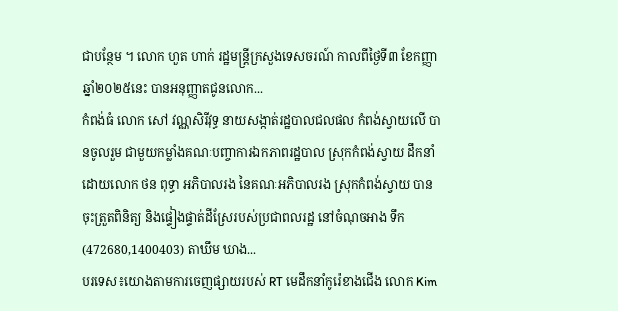ជាបន្ថែម ។ លោក ហួត ហាក់ រដ្ឋមន្ត្រីក្រសួងទេសចរណ៍ កាលពីថ្ងៃទី៣ ខែកញ្ញា ឆ្នាំ២០២៥នេះ បានអនុញ្ញាតជូនលោក...
កំពង់ធំ លោក សៅ វណ្ណសិរីវុទ្ធ នាយសង្កាត់រដ្ឋបាលជលផល កំពង់ស្វាយលើ បានចូលរួម ជាមួយកម្លាំងគណៈបញ្ចាការឯកភាពរដ្ឋបាល ស្រុកកំពង់ស្វាយ ដឹកនាំដោយលោក ថន ពុទ្ធា អភិបាលរង នៃគណៈអភិបាលរង ស្រុកកំពង់ស្វាយ បានចុះត្រួតពិនិត្យ និងផ្ទៀងផ្ទាត់ដីស្រែរបស់ប្រជាពលរដ្ឋ នៅចំណុចអាង ទឹក(472680,1400403) តាឃឹម ឃាង...
បរទេស៖យោងតាមការចេញផ្សាយរបស់ RT មេដឹកនាំកូរ៉េខាងជើង លោក Kim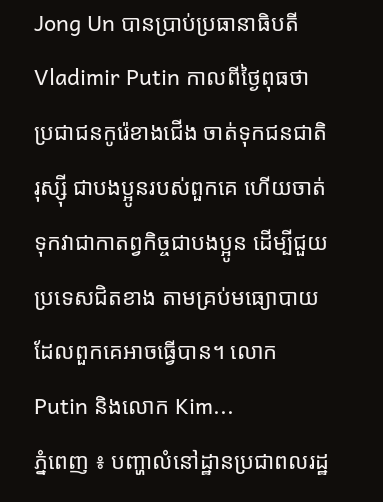Jong Un បានប្រាប់ប្រធានាធិបតី Vladimir Putin កាលពីថ្ងៃពុធថា ប្រជាជនកូរ៉េខាងជើង ចាត់ទុកជនជាតិរុស្ស៊ី ជាបងប្អូនរបស់ពួកគេ ហើយចាត់ទុកវាជាកាតព្វកិច្ចជាបងប្អូន ដើម្បីជួយប្រទេសជិតខាង តាមគ្រប់មធ្យោបាយ ដែលពួកគេអាចធ្វើបាន។ លោក Putin និងលោក Kim...
ភ្នំពេញ ៖ បញ្ហាលំនៅដ្ឋានប្រជាពលរដ្ឋ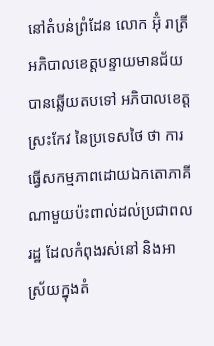នៅតំបន់ព្រំដែន លោក អ៊ុំ រាត្រី អភិបាលខេត្តបន្ទាយមានជ័យ បានឆ្លើយតបទៅ អភិបាលខេត្តស្រះកែវ នៃប្រទេសថៃ ថា ការធ្វើសកម្មភាពដោយឯកតោភាគី ណាមួយប៉ះពាល់ដល់ប្រជាពលរដ្ឋ ដែលកំពុងរស់នៅ និងអាស្រ័យក្នុងតំ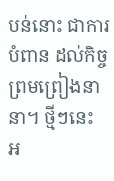បន់នោះ ជាការបំពាន ដល់កិច្ចព្រមព្រៀងនានា។ ថ្មីៗនេះ អ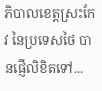ភិបាលខេត្តស្រះកែវ នៃប្រទេសថៃ បានផ្ញើលិខិតទៅ...